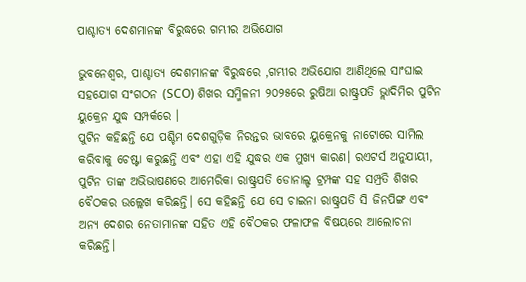ପାଶ୍ଚାତ୍ୟ ଦେଶମାନଙ୍କ ବିରୁଦ୍ଧରେ ଗମ୍ଭୀର ଅଭିଯୋଗ

ଭୁବନେଶ୍ୱର, ପାଶ୍ଚାତ୍ୟ ଦେଶମାନଙ୍କ ବିରୁଦ୍ଧରେ ,ଗମ୍ଭୀର ଅଭିଯୋଗ ଆଣିଥିଲେ ସାଂଘାଇ ସହଯୋଗ ସଂଗଠନ (SCO) ଶିଖର ସମ୍ମିଳନୀ ୨୦୨୫ରେ ରୁଷିଆ ରାଷ୍ଟ୍ରପତି ଭ୍ଲାଦିମିର ପୁଟିନ ୟୁକ୍ରେନ ଯୁଦ୍ଧ ସମ୍ପର୍କରେ ।
ପୁଟିନ କହିଛନ୍ତି ଯେ ପଶ୍ଚିମ ଦେଶଗୁଡ଼ିକ ନିରନ୍ତର ଭାବରେ ୟୁକ୍ରେନକୁ ନାଟୋରେ ସାମିଲ କରିବାକୁ ଚେଷ୍ଟା କରୁଛନ୍ତି ଏବଂ ଏହା ଏହି ଯୁଦ୍ଧର ଏକ ମୁଖ୍ୟ କାରଣ। ରଏଟର୍ସ ଅନୁଯାୟୀ, ପୁଟିନ ତାଙ୍କ ଅଭିଭାଷଣରେ ଆମେରିକା ରାଷ୍ଟ୍ରପତି ଡୋନାଲ୍ଡ ଟ୍ରମ୍ପଙ୍କ ସହ ସମ୍ପ୍ରତି ଶିଖର ବୈଠକର ଉଲ୍ଲେଖ କରିଛନ୍ତି। ସେ କହିଛନ୍ତି ଯେ ସେ ଚାଇନା ରାଷ୍ଟ୍ରପତି ସି ଜିନପିଙ୍ଗ ଏବଂ ଅନ୍ୟ ଦେଶର ନେତାମାନଙ୍କ ସହିତ ଏହି ବୈଠକର ଫଳାଫଳ ବିଷୟରେ ଆଲୋଚନା କରିଛନ୍ତି।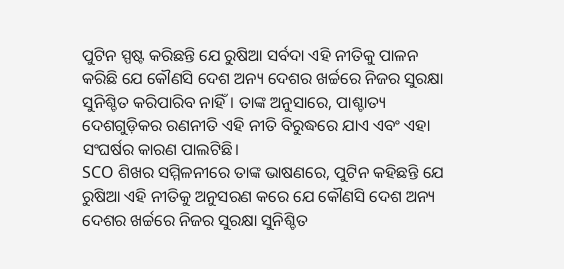ପୁଟିନ ସ୍ପଷ୍ଟ କରିଛନ୍ତି ଯେ ରୁଷିଆ ସର୍ବଦା ଏହି ନୀତିକୁ ପାଳନ କରିଛି ଯେ କୌଣସି ଦେଶ ଅନ୍ୟ ଦେଶର ଖର୍ଚ୍ଚରେ ନିଜର ସୁରକ୍ଷା ସୁନିଶ୍ଚିତ କରିପାରିବ ନାହିଁ। ତାଙ୍କ ଅନୁସାରେ, ପାଶ୍ଚାତ୍ୟ ଦେଶଗୁଡ଼ିକର ରଣନୀତି ଏହି ନୀତି ବିରୁଦ୍ଧରେ ଯାଏ ଏବଂ ଏହା ସଂଘର୍ଷର କାରଣ ପାଲଟିଛି।
SCO ଶିଖର ସମ୍ମିଳନୀରେ ତାଙ୍କ ଭାଷଣରେ, ପୁଟିନ କହିଛନ୍ତି ଯେ ରୁଷିଆ ଏହି ନୀତିକୁ ଅନୁସରଣ କରେ ଯେ କୌଣସି ଦେଶ ଅନ୍ୟ ଦେଶର ଖର୍ଚ୍ଚରେ ନିଜର ସୁରକ୍ଷା ସୁନିଶ୍ଚିତ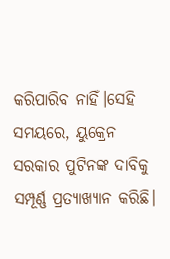କରିପାରିବ ନାହିଁ।ସେହି ସମୟରେ, ୟୁକ୍ରେନ ସରକାର ପୁଟିନଙ୍କ ଦାବିକୁ ସମ୍ପୂର୍ଣ୍ଣ ପ୍ରତ୍ୟାଖ୍ୟାନ କରିଛି।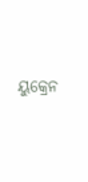ୟୁକ୍ରେନ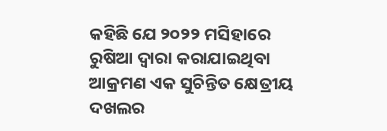କହିଛି ଯେ ୨୦୨୨ ମସିହାରେ ରୁଷିଆ ଦ୍ୱାରା କରାଯାଇଥିବା ଆକ୍ରମଣ ଏକ ସୁଚିନ୍ତିତ କ୍ଷେତ୍ରୀୟ ଦଖଲର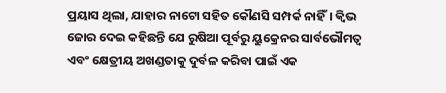ପ୍ରୟାସ ଥିଲା, ଯାହାର ନାଟୋ ସହିତ କୌଣସି ସମ୍ପର୍କ ନାହିଁ। କ୍ୱିଭ ଜୋର ଦେଇ କହିଛନ୍ତି ଯେ ରୁଷିଆ ପୂର୍ବରୁ ୟୁକ୍ରେନର ସାର୍ବଭୌମତ୍ୱ ଏବଂ କ୍ଷେତ୍ରୀୟ ଅଖଣ୍ଡତାକୁ ଦୁର୍ବଳ କରିବା ପାଇଁ ଏକ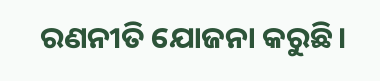ରଣନୀତି ଯୋଜନା କରୁଛି।